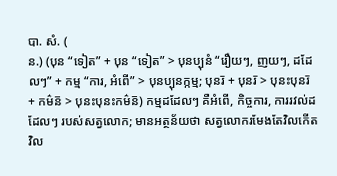បា. សំ. (
ន.) (បុន “ទៀត” + បុន “ទៀត” > បុនប្បុនំ “រឿយៗ, ញយៗ, ដដែលៗ” + កម្ម “ការ, អំពើ” > បុនប្បុនក្កម្ម; បុនរ៑ + បុនរ៑ > បុនះបុនរ៑ + កម៌ន៑ > បុនះបុនះកម៌ន៑) កម្មដដែលៗ គឺអំពើ, កិច្ចការ, ការរវល់ដដែលៗ របស់សត្វលោក; មានអត្ថន័យថា សត្វលោករមែងតែវិលកើតវិល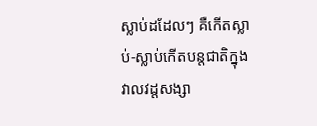ស្លាប់ដដែលៗ គឺកើតស្លាប់-ស្លាប់កើតបន្តជាតិក្នុងវាលវដ្ដសង្សា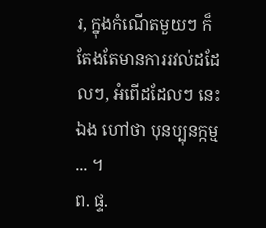រ, ក្នុងកំណើតមួយៗ ក៏តែងតែមានការរវល់ដដែលៗ, អំពើដដែលៗ នេះឯង ហៅថា បុនប្បុនក្កម្ម ... ។
ព. ផ្ទ.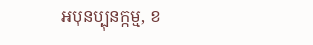អបុនប្បុនក្កម្ម, ខ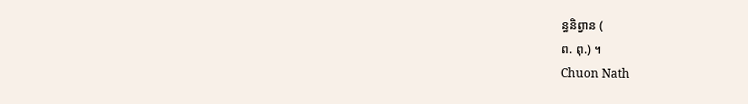ន្ធនិព្វាន (
ព. ពុ.) ។
Chuon Nath